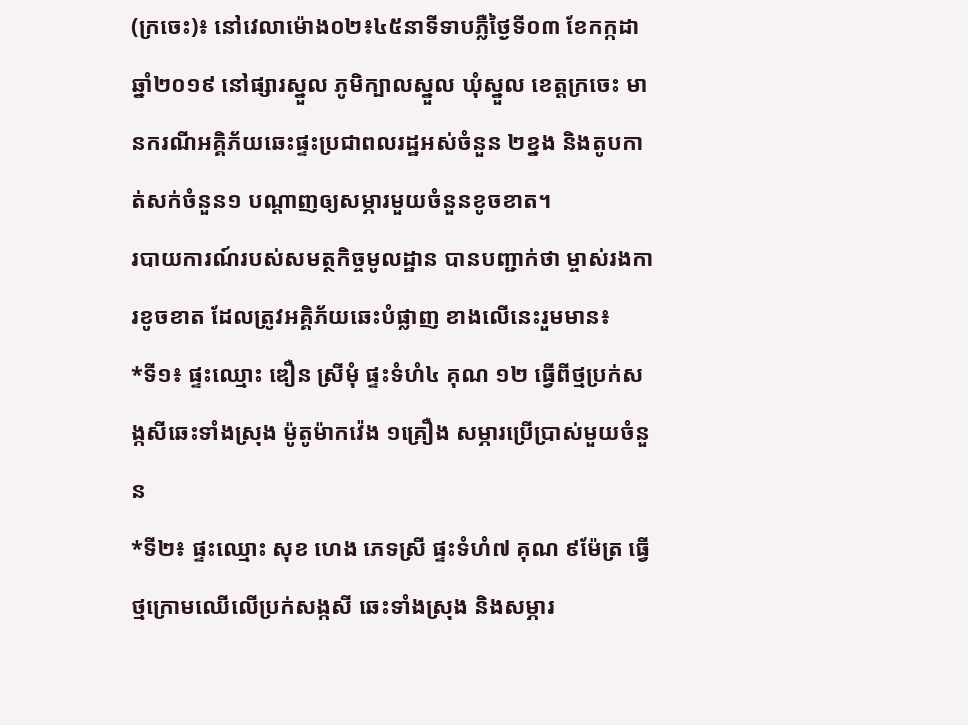(ក្រចេះ)៖ នៅវេលាម៉ោង០២៖៤៥នាទីទាបភ្លឺថ្ងៃទី០៣ ខែកក្កដា ឆ្នាំ២០១៩ នៅផ្សារស្នួល ភូមិក្បាលស្នួល ឃុំស្នួល ខេត្តក្រចេះ មានករណីអគ្គិភ័យឆេះផ្ទះប្រជាពលរដ្ឋអស់ចំនួន ២ខ្នង និងតូបកាត់សក់ចំនួន១ បណ្ដាញឲ្យសម្ភារមួយចំនួនខូចខាត។
របាយការណ៍របស់សមត្ថកិច្ចមូលដ្ឋាន បានបញ្ជាក់ថា ម្ចាស់រងការខូចខាត ដែលត្រូវអគ្គិភ័យឆេះបំផ្លាញ ខាងលើនេះរួមមាន៖
*ទី១៖ ផ្ទះឈ្មោះ ឌឿន ស្រីមុំ ផ្ទះទំហំ៤ គុណ ១២ ធ្វើពីថ្មប្រក់សង្កសីឆេះទាំងស្រុង ម៉ូតូម៉ាកវ៉េង ១គ្រឿង សម្ភារប្រើប្រាស់មួយចំនួន
*ទី២៖ ផ្ទះឈ្មោះ សុខ ហេង ភេទស្រី ផ្ទះទំហំ៧ គុណ ៩ម៉ែត្រ ធ្វើថ្មក្រោមឈើលើប្រក់សង្កសី ឆេះទាំងស្រុង និងសម្ភារ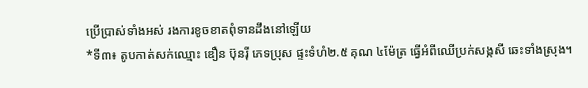ប្រើប្រាស់ទាំងអស់ រងការខូចខាតពុំទានដឹងនៅឡើយ
*ទី៣៖ តូបកាត់សក់ឈ្មោះ ឌឿន ប៊ុនរ៉ី ភេទប្រុស ផ្ទះទំហំ២.៥ គុណ ៤ម៉ែត្រ ធ្វើអំពីឈើប្រក់សង្កសី ឆេះទាំងស្រុង។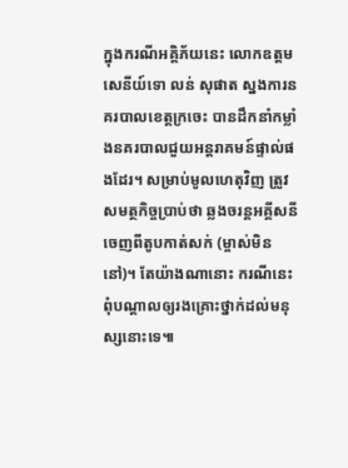ក្នុងករណីអគ្គិភ័យនេះ លោកឧត្តមសេនីយ៍ទោ លន់ សុផាត ស្នងការនគរបាលខេត្តក្រចេះ បានដឹកនាំកម្លាំងនគរបាលជួយអន្តរាគមន៍ផ្ទាល់ផងដែរ។ សម្រាប់មូលហេតុវិញ ត្រូវសមត្ថកិច្ចប្រាប់ថា ឆ្លងចរន្តអគ្គីសនី ចេញពីតូបកាត់សក់ (ម្ចាស់មិននៅ)។ តែយ៉ាងណានោះ ករណីនេះពុំបណ្តាលឲ្យរងគ្រោះថ្នាក់ដល់មនុស្សនោះទេ៕